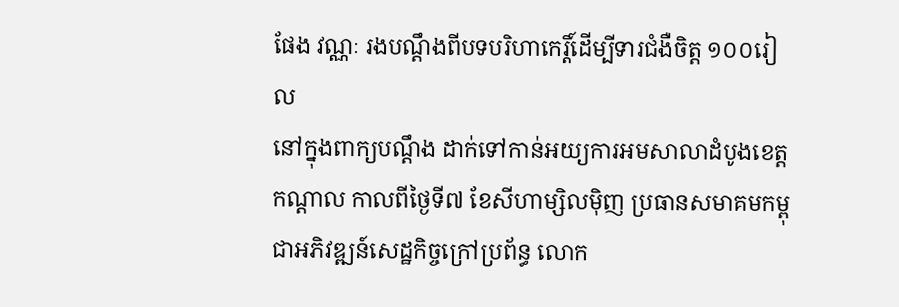ផែង វណ្ណៈ រងបណ្ដឹងពីបទបរិហាកេរ្តិ៍ដើម្បីទារជំងឺចិត្ត ១០០រៀល
នៅក្នុងពាក្យបណ្ដឹង ដាក់ទៅកាន់អយ្យការអមសាលាដំបូងខេត្តកណ្តាល កាលពីថ្ងៃទី៧ ខែសីហាម្សិលម៉ិញ ប្រធានសមាគមកម្ពុជាអភិវឌ្ឍន៍សេដ្ឋកិច្ចក្រៅប្រព័ន្ធ លោក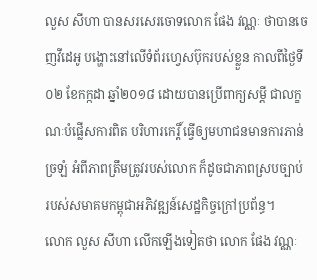លួស សីហា បានសរសេរចោទលោក ផែង វណ្ណៈ ថាបានចេញវីដេអូ បង្ហោះនៅលើទំព័រហ្វេសប៊ុករបស់ខ្លួន កាលពីថ្ងៃទី០២ ខែកក្កដា ឆ្នាំ២០១៨ ដោយបានប្រើពាក្យសម្តី ជាលក្ខណៈបំផ្លើសការពិត បរិហារកេរ្តិ៍ ធ្វើឲ្យមហាជនមានការភាន់ច្រឡំ អំពីភាពត្រឹមត្រូវរបស់លោក ក៏ដូចជាភាពស្របច្បាប់ របស់សមាគមកម្ពុជាអភិវឌ្ឍន៍សេដ្ឋកិច្ចក្រៅប្រព័ន្ធ។
លោក លួស សីហា លើកឡើងទៀតថា លោក ផែង វណ្ណៈ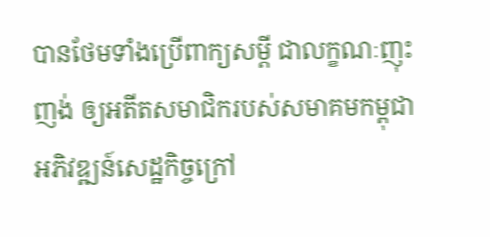បានថែមទាំងប្រើពាក្យសម្តី ជាលក្ខណៈញុះញង់ ឲ្យអតីតសមាជិករបស់សមាគមកម្ពុជាអភិវឌ្ឍន៍សេដ្ឋកិច្ចក្រៅ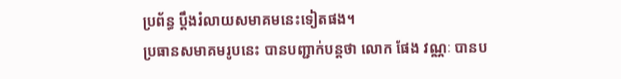ប្រព័ន្ធ ប្តឹងរំលាយសមាគមនេះទៀតផង។
ប្រធានសមាគមរូបនេះ បានបញ្ជាក់បន្តថា លោក ផែង វណ្ណៈ បានប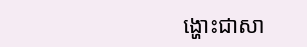ង្ហោះជាសា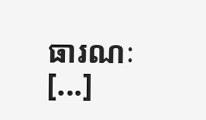ធារណៈ [...]